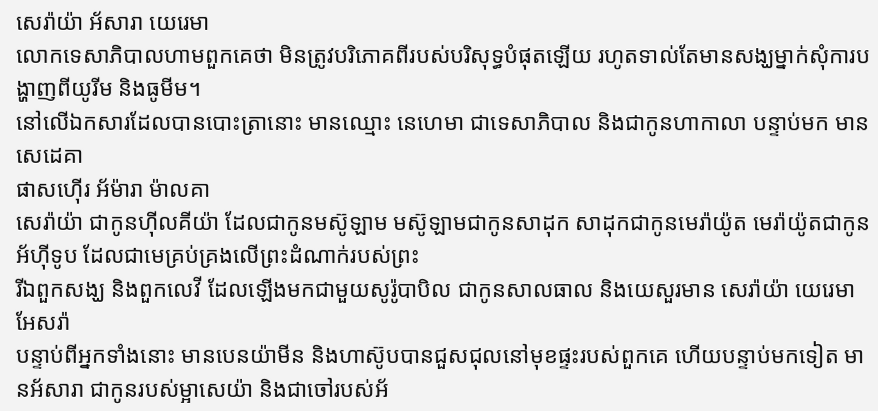សេរ៉ាយ៉ា អ័សារា យេរេមា
លោកទេសាភិបាលហាមពួកគេថា មិនត្រូវបរិភោគពីរបស់បរិសុទ្ធបំផុតឡើយ រហូតទាល់តែមានសង្ឃម្នាក់សុំការបង្ហាញពីយូរីម និងធូមីម។
នៅលើឯកសារដែលបានបោះត្រានោះ មានឈ្មោះ នេហេមា ជាទេសាភិបាល និងជាកូនហាកាលា បន្ទាប់មក មានសេដេគា
ផាសហ៊ើរ អ័ម៉ារា ម៉ាលគា
សេរ៉ាយ៉ា ជាកូនហ៊ីលគីយ៉ា ដែលជាកូនមស៊ូឡាម មស៊ូឡាមជាកូនសាដុក សាដុកជាកូនមេរ៉ាយ៉ូត មេរ៉ាយ៉ូតជាកូនអ័ហ៊ីទូប ដែលជាមេគ្រប់គ្រងលើព្រះដំណាក់របស់ព្រះ
រីឯពួកសង្ឃ និងពួកលេវី ដែលឡើងមកជាមួយសូរ៉ូបាបិល ជាកូនសាលធាល និងយេសួរមាន សេរ៉ាយ៉ា យេរេមា អែសរ៉ា
បន្ទាប់ពីអ្នកទាំងនោះ មានបេនយ៉ាមីន និងហាស៊ូបបានជួសជុលនៅមុខផ្ទះរបស់ពួកគេ ហើយបន្ទាប់មកទៀត មានអ័សារា ជាកូនរបស់ម្អាសេយ៉ា និងជាចៅរបស់អ័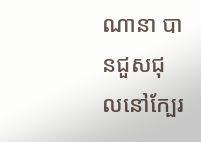ណានា បានជួសជុលនៅក្បែរ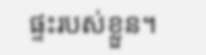ផ្ទះរបស់ខ្លួន។